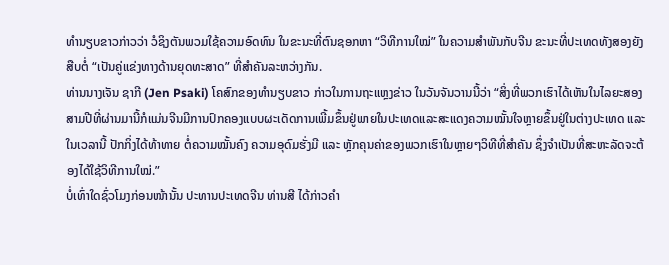ທຳນຽບຂາວກ່າວວ່າ ວໍຊິງຕັນພວມໃຊ້ຄວາມອົດທົນ ໃນຂະນະທີ່ຕົນຊອກຫາ “ວິທີການໃໝ່” ໃນຄວາມສຳພັນກັບຈີນ ຂະນະທີ່ປະເທດທັງສອງຍັງສືບຕໍ່ “ເປັນຄູ່ແຂ່ງທາງດ້ານຍຸດທະສາດ” ທີ່ສຳຄັນລະຫວ່າງກັນ.
ທ່ານນາງເຈັນ ຊາກີ (Jen Psaki) ໂຄສົກຂອງທຳນຽບຂາວ ກ່າວໃນການຖະແຫຼງຂ່າວ ໃນວັນຈັນວານນີ້ວ່າ “ສິ່ງທີ່ພວກເຮົາໄດ້ເຫັນໃນໄລຍະສອງສາມປີທີ່ຜ່ານມານີ້ກໍແມ່ນຈີນມີການປົກຄອງແບບຜະເດັດການເພີ້ມຂຶ້ນຢູ່ພາຍໃນປະເທດແລະສະແດງຄວາມໝັ້ນໃຈຫຼາຍຂຶ້ນຢູ່ໃນຕ່າງປະເທດ ແລະໃນເວລານີ້ ປັກກິ່ງໄດ້ທ້າທາຍ ຕໍ່ຄວາມໝັ້ນຄົງ ຄວາມອຸດົມຮັ່ງມີ ແລະ ຫຼັກຄຸນຄ່າຂອງພວກເຮົາໃນຫຼາຍໆວິທີທີ່ສຳຄັນ ຊຶ່ງຈຳເປັນທີ່ສະຫະລັດຈະຕ້ອງໄດ້ໃຊ້ວິທີການໃໝ່.”
ບໍ່ເທົ່າໃດຊົ່ວໂມງກ່ອນໜ້ານັ້ນ ປະທານປະເທດຈີນ ທ່ານສີ ໄດ້ກ່າວຄຳ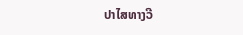ປາໄສທາງວີ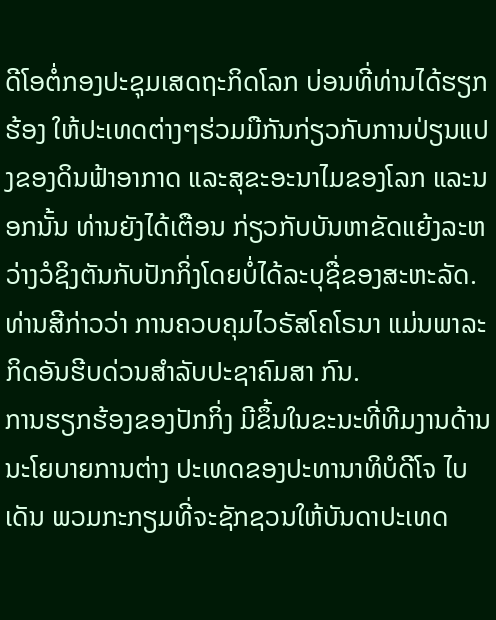ດີໂອຕໍ່ກອງປະຊຸມເສດຖະກິດໂລກ ບ່ອນທີ່ທ່ານໄດ້ຮຽກຮ້ອງ ໃຫ້ປະເທດຕ່າງໆຮ່ວມມືກັນກ່ຽວກັບການປ່ຽນແປງຂອງດິນຟ້າອາກາດ ແລະສຸຂະອະນາໄມຂອງໂລກ ແລະນອກນັ້ນ ທ່ານຍັງໄດ້ເຕືອນ ກ່ຽວກັບບັນຫາຂັດແຍ້ງລະຫວ່າງວໍຊິງຕັນກັບປັກກິ່ງໂດຍບໍ່ໄດ້ລະບຸຊື່ຂອງສະຫະລັດ. ທ່ານສີກ່າວວ່າ ການຄວບຄຸມໄວຣັສໂຄໂຣນາ ແມ່ນພາລະກິດອັນຮີບດ່ວນສຳລັບປະຊາຄົມສາ ກົນ.
ການຮຽກຮ້ອງຂອງປັກກິ່ງ ມີຂຶ້ນໃນຂະນະທີ່ທີມງານດ້ານນະໂຍບາຍການຕ່າງ ປະເທດຂອງປະທານາທິບໍດີໂຈ ໄບເດັນ ພວມກະກຽມທີ່ຈະຊັກຊວນໃຫ້ບັນດາປະເທດ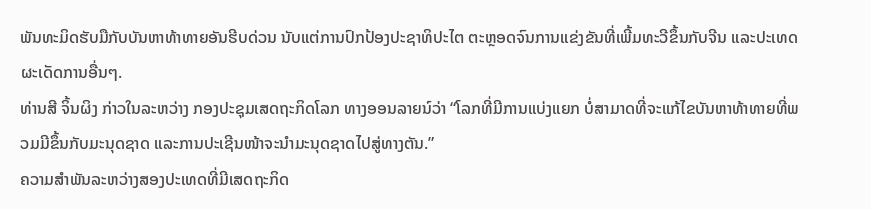ພັນທະມິດຮັບມືກັບບັນຫາທ້າທາຍອັນຮີບດ່ວນ ນັບແຕ່ການປົກປ້ອງປະຊາທິປະໄຕ ຕະຫຼອດຈົນການແຂ່ງຂັນທີ່ເພີ້ມທະວີຂຶ້ນກັບຈີນ ແລະປະເທດຜະເດັດການອື່ນໆ.
ທ່ານສີ ຈິ້ນຜິງ ກ່າວໃນລະຫວ່າງ ກອງປະຊຸມເສດຖະກິດໂລກ ທາງອອນລາຍນ໌ວ່າ “ໂລກທີ່ມີການແບ່ງແຍກ ບໍ່ສາມາດທີ່ຈະແກ້ໄຂບັນຫາທ້າທາຍທີ່ພວມມີຂຶ້ນກັບມະນຸດຊາດ ແລະການປະເຊີນໜ້າຈະນຳມະນຸດຊາດໄປສູ່ທາງຕັນ.”
ຄວາມສຳພັນລະຫວ່າງສອງປະເທດທີ່ມີເສດຖະກິດ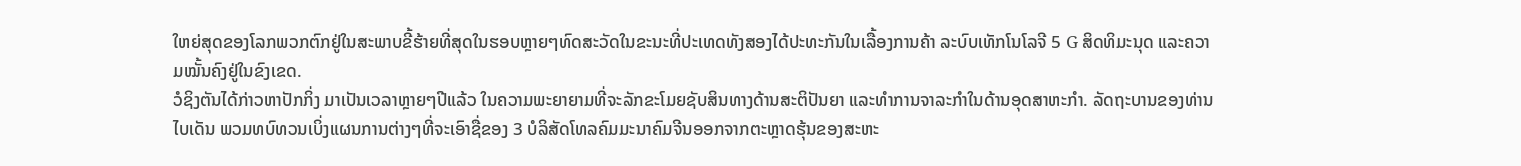ໃຫຍ່ສຸດຂອງໂລກພວກຕົກຢູ່ໃນສະພາບຂີ້ຮ້າຍທີ່ສຸດໃນຮອບຫຼາຍໆທົດສະວັດໃນຂະນະທີ່ປະເທດທັງສອງໄດ້ປະທະກັນໃນເລື້ອງການຄ້າ ລະບົບເທັກໂນໂລຈີ 5 G ສິດທິມະນຸດ ແລະຄວາມໝັ້ນຄົງຢູ່ໃນຂົງເຂດ.
ວໍຊິງຕັນໄດ້ກ່າວຫາປັກກິ່ງ ມາເປັນເວລາຫຼາຍໆປີແລ້ວ ໃນຄວາມພະຍາຍາມທີ່ຈະລັກຂະໂມຍຊັບສິນທາງດ້ານສະຕິປັນຍາ ແລະທຳການຈາລະກຳໃນດ້ານອຸດສາຫະກຳ. ລັດຖະບານຂອງທ່ານໄບເດັນ ພວມທບົທວນເບິ່ງແຜນການຕ່າງໆທີ່ຈະເອົາຊື່ຂອງ 3 ບໍລິສັດໂທລຄົມມະນາຄົມຈີນອອກຈາກຕະຫຼາດຮຸ້ນຂອງສະຫະ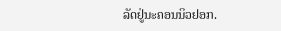ລັດຢູ່ນະຄອນນິວຢອກ.